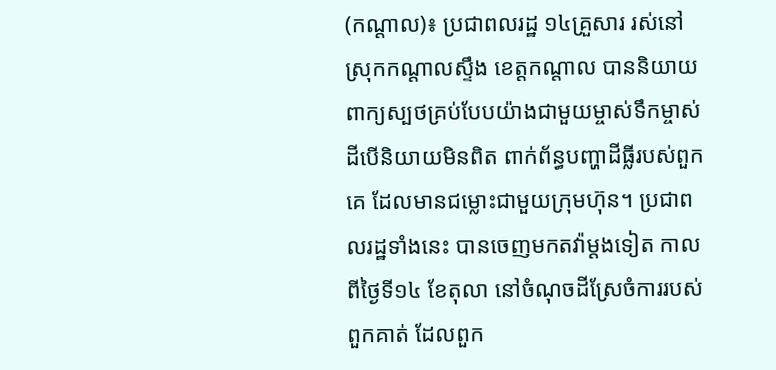(កណ្តាល)៖ ប្រជាពលរដ្ឋ ១៤គ្រួសារ រស់នៅស្រុកកណ្តាលស្ទឹង ខេត្តកណ្តាល បាននិយាយពាក្យស្បថគ្រប់បែបយ៉ាងជាមួយម្ចាស់ទឹកម្ចាស់ដីបើនិយាយមិនពិត ពាក់ព័ន្ធបញ្ហាដីធ្លីរបស់ពួកគេ ដែលមានជម្លោះជាមួយក្រុមហ៊ុន។ ប្រជាពលរដ្ឋទាំងនេះ បានចេញមកតវ៉ាម្តងទៀត កាលពីថ្ងៃទី១៤ ខែតុលា នៅចំណុចដីស្រែចំការរបស់ពួកគាត់ ដែលពួក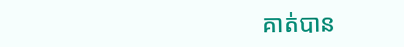គាត់បាន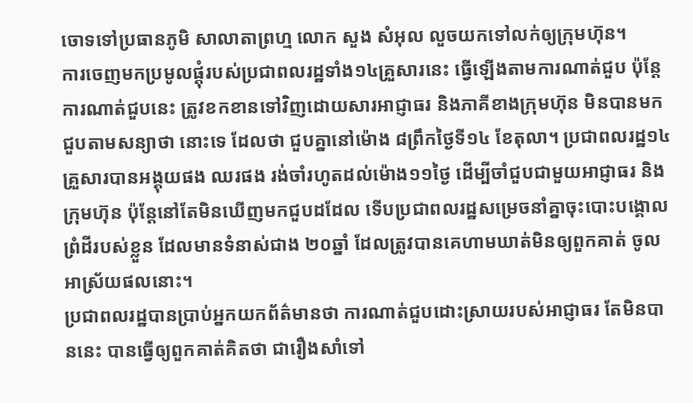ចោទទៅប្រធានភូមិ សាលាតាព្រហ្ម លោក សួង សំអុល លួចយកទៅលក់ឲ្យក្រុមហ៊ុន។
ការចេញមកប្រមូលផ្តុំរបស់ប្រជាពលរដ្ឋទាំង១៤គ្រួសារនេះ ធ្វើឡើងតាមការណាត់ជួប ប៉ុន្តែការណាត់ជួបនេះ ត្រូវខកខានទៅវិញដោយសារអាជ្ញាធរ និងភាគីខាងក្រុមហ៊ុន មិនបានមកជួបតាមសន្យាថា នោះទេ ដែលថា ជួបគ្នានៅម៉ោង ៨ព្រឹកថ្ងៃទី១៤ ខែតុលា។ ប្រជាពលរដ្ឋ១៤ គ្រួសារបានអង្គុយផង ឈរផង រង់ចាំរហូតដល់ម៉ោង១១ថ្ងៃ ដើម្បីចាំជួបជាមួយអាជ្ញាធរ និងក្រុមហ៊ុន ប៉ុន្តែនៅតែមិនឃើញមកជួបដដែល ទើបប្រជាពលរដ្ឋសម្រេចនាំគ្នាចុះបោះបង្គោលព្រំដីរបស់ខ្លួន ដែលមានទំនាស់ជាង ២០ឆ្នាំ ដែលត្រូវបានគេហាមឃាត់មិនឲ្យពួកគាត់ ចូលអាស្រ័យផលនោះ។
ប្រជាពលរដ្ឋបានប្រាប់អ្នកយកព័ត៌មានថា ការណាត់ជួបដោះស្រាយរបស់អាជ្ញាធរ តែមិនបាននេះ បានធ្វើឲ្យពួកគាត់គិតថា ជារឿងសាំទៅ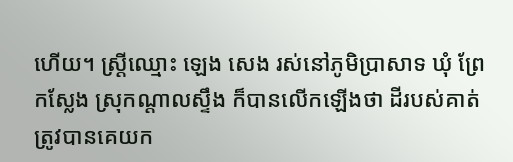ហើយ។ ស្ត្រីឈ្មោះ ឡេង សេង រស់នៅភូមិប្រាសាទ ឃុំ ព្រែកស្លែង ស្រុកណ្តាលស្ទឹង ក៏បានលើកឡើងថា ដីរបស់គាត់ត្រូវបានគេយក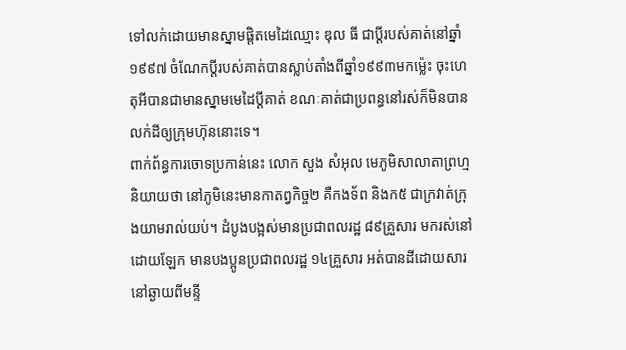ទៅលក់ដោយមានស្នាមផ្តិតមេដៃឈ្មោះ ឌុល ធី ជាប្តីរបស់គាត់នៅឆ្នាំ១៩៩៧ ចំណែកប្តីរបស់គាត់បានស្លាប់តាំងពីឆ្នាំ១៩៩៣មកម្ល៉េះ ចុះហេតុអីបានជាមានស្នាមមេដៃប្តីគាត់ ខណៈគាត់ជាប្រពន្ធនៅរស់ក៏មិនបានលក់ដីឲ្យក្រុមហ៊ុននោះទេ។
ពាក់ព័ន្ធការចោទប្រកាន់នេះ លោក សួង សំអុល មេភូមិសាលាតាព្រហ្មនិយាយថា នៅភូមិនេះមានកាតព្វកិច្ច២ គឺកងទ័ព និងក៥ ជាក្រវាត់ក្រុងយាមរាល់យប់។ ដំបូងបង្អស់មានប្រជាពលរដ្ឋ ៨៩គ្រួសារ មករស់នៅ ដោយឡែក មានបងប្អូនប្រជាពលរដ្ឋ ១៤គ្រួសារ អត់បានដីដោយសារនៅឆ្ងាយពីមន្ទី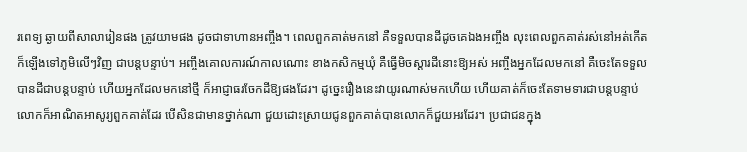រពេទ្យ ឆ្ងាយពីសាលារៀនផង ត្រូវយាមផង ដូចជាទាហានអញ្ចឹង។ ពេលពួកគាត់មកនៅ គឺទទួលបានដីដូចគេឯងអញ្ចឹង លុះពេលពួកគាត់រស់នៅអត់កើត ក៏ឡើងទៅភូមិលើៗវិញ ជាបន្តបន្ទាប់។ អញ្ចឹងគោលការណ៍កាលណោះ ខាងកសិកម្មឃុំ គឺធ្វើមិចស្តារដីនោះឱ្យអស់ អញ្ចឹងអ្នកដែលមកនៅ គឺចេះតែទទួលបានដីជាបន្តបន្ទាប់ ហើយអ្នកដែលមកនៅថ្មី ក៏អាជ្ញាធរចែកដីឱ្យផងដែរ។ ដូច្នេះរឿងនេះវាយូរណាស់មកហើយ ហើយគាត់ក៏ចេះតែទាមទារជាបន្តបន្ទាប់ លោកក៏អាណិតអាសូរ្យពួកគាត់ដែរ បើសិនជាមានថ្នាក់ណា ជួយដោះស្រាយជូនពួកគាត់បានលោកក៏ជួយអរដែរ។ ប្រជាជនក្នុង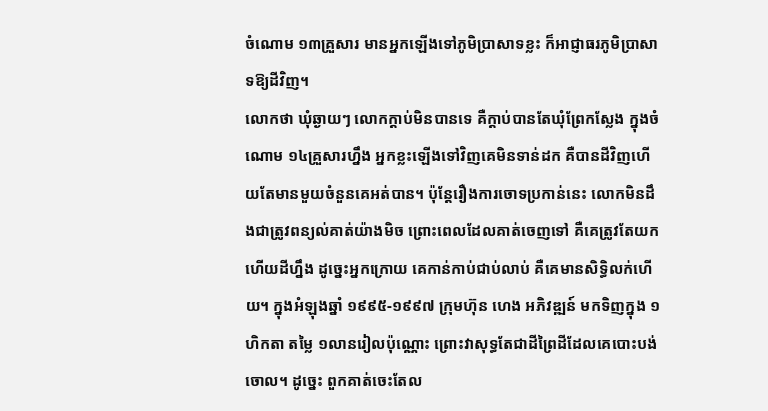ចំណោម ១៣គ្រួសារ មានអ្នកឡើងទៅភូមិប្រាសាទខ្លះ ក៏អាជ្ញាធរភូមិប្រាសាទឱ្យដីវិញ។
លោកថា ឃុំឆ្ងាយៗ លោកក្តាប់មិនបានទេ គឺក្តាប់បានតែឃុំព្រែកស្លែង ក្នុងចំណោម ១៤គ្រួសារហ្នឹង អ្នកខ្លះឡើងទៅវិញគេមិនទាន់ដក គឺបានដីវិញហើយតែមានមួយចំនួនគេអត់បាន។ ប៉ុន្តែរឿងការចោទប្រកាន់នេះ លោកមិនដឹងជាត្រូវពន្យល់គាត់យ៉ាងមិច ព្រោះពេលដែលគាត់ចេញទៅ គឺគេត្រូវតែយកហើយដីហ្នឹង ដូច្នេះអ្នកក្រោយ គេកាន់កាប់ជាប់លាប់ គឺគេមានសិទ្ធិលក់ហើយ។ ក្នុងអំឡុងឆ្នាំ ១៩៩៥-១៩៩៧ ក្រុមហ៊ុន ហេង អភិវឌ្ឍន៍ មកទិញក្នុង ១ហិកតា តម្លៃ ១លានរៀលប៉ុណ្ណោះ ព្រោះវាសុទ្ធតែជាដីព្រៃដីដែលគេបោះបង់ចោល។ ដូច្នេះ ពួកគាត់ចេះតែល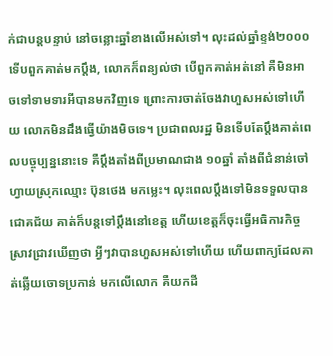ក់ជាបន្តបន្ទាប់ នៅចន្លោះឆ្នាំខាងលើអស់ទៅ។ លុះដល់ឆ្នាំខ្ទង់២០០០ ទើបពួកគាត់មកប្តឹង, លោកក៏ពន្យល់ថា បើពួកគាត់អត់នៅ គឺមិនអាចទៅទាមទារអីបានមកវិញទេ ព្រោះការចាត់ចែងវាហួសអស់ទៅហើយ លោកមិនដឹងធ្វើយ៉ាងមិចទេ។ ប្រជាពលរដ្ឋ មិនទើបតែប្តឹងគាត់ពេលបច្ចុប្បន្ននោះទេ គឺប្តឹងតាំងពីប្រមាណជាង ១០ឆ្នាំ តាំងពីជំនាន់ចៅហ្វាយស្រុកឈ្មោះ ប៊ុនថេង មកម្លេះ។ លុះពេលប្តឹងទៅមិនទទួលបានជោគជ័យ គាត់ក៏បន្តទៅប្តឹងនៅខេត្ត ហើយខេត្តក៏ចុះធ្វើអធិការកិច្ចស្រាវជ្រាវឃើញថា អ្វីៗវាបានហួសអស់ទៅហើយ ហើយពាក្យដែលគាត់ឆ្លើយចោទប្រកាន់ មកលើលោក គឺយកដី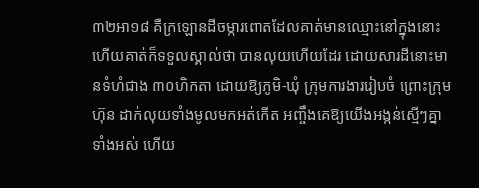៣២អា១៨ គឺក្រឡោនដីចម្ការពោតដែលគាត់មានឈ្មោះនៅក្នុងនោះ ហើយគាត់ក៏ទទួលស្គាល់ថា បានលុយហើយដែរ ដោយសារដីនោះមានទំហំជាង ៣០ហិកតា ដោយឱ្យភូមិ-ឃុំ ក្រុមការងាររៀបចំ ព្រោះក្រុមហ៊ុន ដាក់លុយទាំងមូលមកអត់កើត អញ្ចឹងគេឱ្យយើងអង្កន់ស្មើៗគ្នាទាំងអស់ ហើយ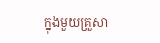ក្នុងមួយគ្រួសា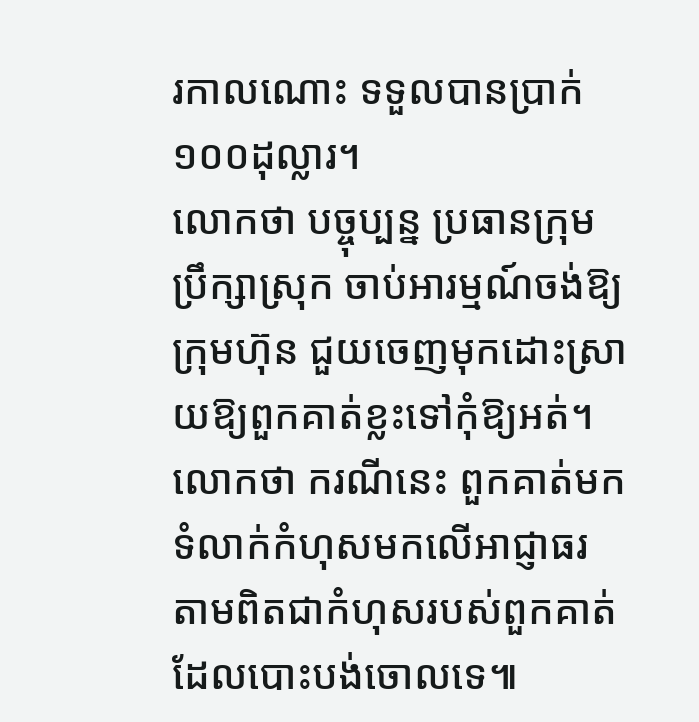រកាលណោះ ទទួលបានប្រាក់១០០ដុល្លារ។
លោកថា បច្ចុប្បន្ន ប្រធានក្រុមប្រឹក្សាស្រុក ចាប់អារម្មណ៍ចង់ឱ្យក្រុមហ៊ុន ជួយចេញមុកដោះស្រាយឱ្យពួកគាត់ខ្លះទៅកុំឱ្យអត់។ លោកថា ករណីនេះ ពួកគាត់មកទំលាក់កំហុសមកលើអាជ្ញាធរ តាមពិតជាកំហុសរបស់ពួកគាត់ដែលបោះបង់ចោលទេ៕